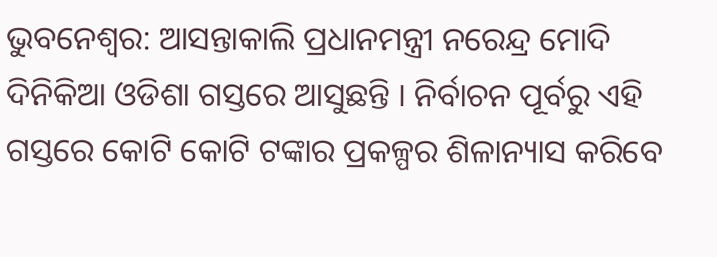ଭୁବନେଶ୍ବର: ଆସନ୍ତାକାଲି ପ୍ରଧାନମନ୍ତ୍ରୀ ନରେନ୍ଦ୍ର ମୋଦି ଦିନିକିଆ ଓଡିଶା ଗସ୍ତରେ ଆସୁଛନ୍ତି । ନିର୍ବାଚନ ପୂର୍ବରୁ ଏହି ଗସ୍ତରେ କୋଟି କୋଟି ଟଙ୍କାର ପ୍ରକଳ୍ପର ଶିଳାନ୍ୟାସ କରିବେ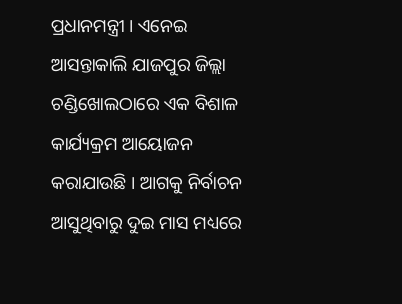ପ୍ରଧାନମନ୍ତ୍ରୀ । ଏନେଇ ଆସନ୍ତାକାଲି ଯାଜପୁର ଜିଲ୍ଲା ଚଣ୍ଡିଖୋଲଠାରେ ଏକ ବିଶାଳ କାର୍ଯ୍ୟକ୍ରମ ଆୟୋଜନ କରାଯାଉଛି । ଆଗକୁ ନିର୍ବାଚନ ଆସୁଥିବାରୁ ଦୁଇ ମାସ ମଧ୍ୟରେ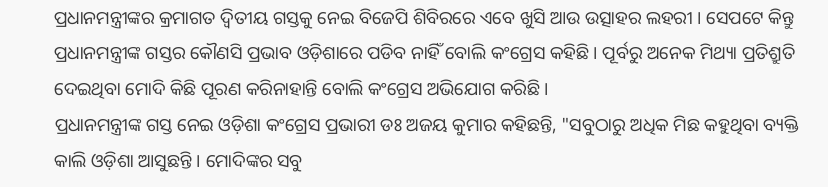ପ୍ରଧାନମନ୍ତ୍ରୀଙ୍କର କ୍ରମାଗତ ଦ୍ବିତୀୟ ଗସ୍ତକୁ ନେଇ ବିଜେପି ଶିବିରରେ ଏବେ ଖୁସି ଆଉ ଉତ୍ସାହର ଲହରୀ । ସେପଟେ କିନ୍ତୁ ପ୍ରଧାନମନ୍ତ୍ରୀଙ୍କ ଗସ୍ତର କୌଣସି ପ୍ରଭାବ ଓଡ଼ିଶାରେ ପଡିବ ନାହିଁ ବୋଲି କଂଗ୍ରେସ କହିଛି । ପୂର୍ବରୁ ଅନେକ ମିଥ୍ୟା ପ୍ରତିଶ୍ରୁତି ଦେଇଥିବା ମୋଦି କିଛି ପୂରଣ କରିନାହାନ୍ତି ବୋଲି କଂଗ୍ରେସ ଅଭିଯୋଗ କରିଛି ।
ପ୍ରଧାନମନ୍ତ୍ରୀଙ୍କ ଗସ୍ତ ନେଇ ଓଡ଼ିଶା କଂଗ୍ରେସ ପ୍ରଭାରୀ ଡଃ ଅଜୟ କୁମାର କହିଛନ୍ତି, "ସବୁଠାରୁ ଅଧିକ ମିଛ କହୁଥିବା ବ୍ୟକ୍ତି କାଲି ଓଡ଼ିଶା ଆସୁଛନ୍ତି । ମୋଦିଙ୍କର ସବୁ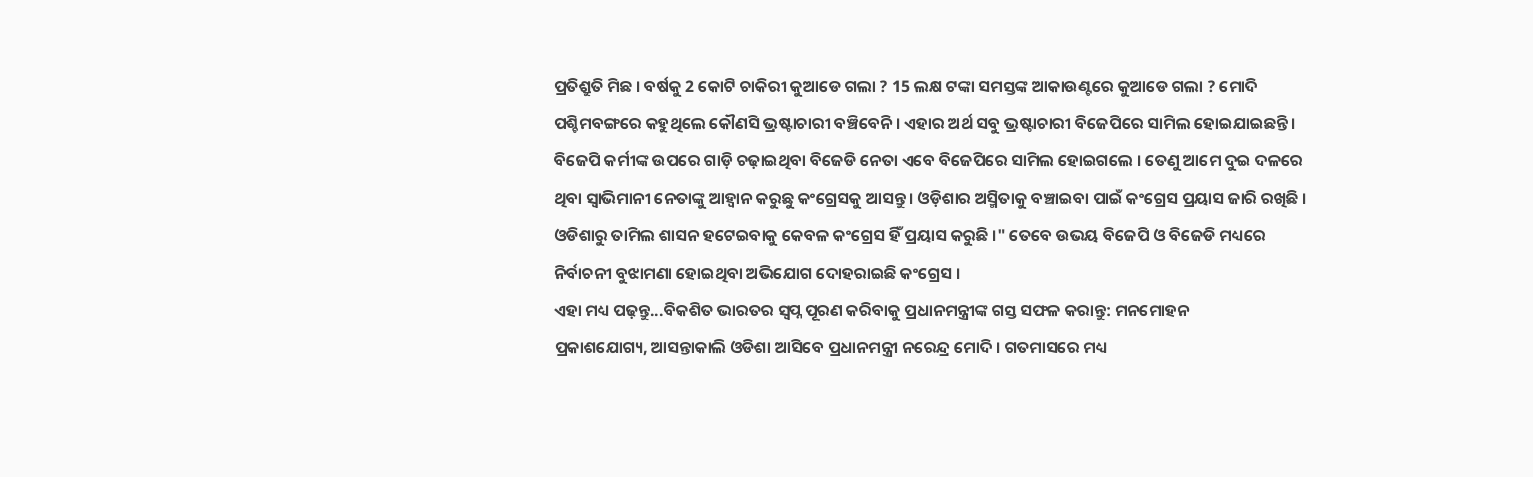ପ୍ରତିଶ୍ରୁତି ମିଛ । ବର୍ଷକୁ 2 କୋଟି ଚାକିରୀ କୁଆଡେ ଗଲା ? 15 ଲକ୍ଷ ଟଙ୍କା ସମସ୍ତଙ୍କ ଆକାଉଣ୍ଟରେ କୁଆଡେ ଗଲା ? ମୋଦି ପଶ୍ଚିମବଙ୍ଗରେ କହୁଥିଲେ କୌଣସି ଭ୍ରଷ୍ଟାଚାରୀ ବଞ୍ଚିବେନି । ଏହାର ଅର୍ଥ ସବୁ ଭ୍ରଷ୍ଟାଚାରୀ ବିଜେପିରେ ସାମିଲ ହୋଇଯାଇଛନ୍ତି । ବିଜେପି କର୍ମୀଙ୍କ ଉପରେ ଗାଡ଼ି ଚଢ଼ାଇଥିବା ବିଜେଡି ନେତା ଏବେ ବିଜେପିରେ ସାମିଲ ହୋଇଗଲେ । ତେଣୁ ଆମେ ଦୁଇ ଦଳରେ ଥିବା ସ୍ବାଭିମାନୀ ନେତାଙ୍କୁ ଆହ୍ବାନ କରୁଛୁ କଂଗ୍ରେସକୁ ଆସନ୍ତୁ । ଓଡ଼ିଶାର ଅସ୍ମିତାକୁ ବଞ୍ଚାଇବା ପାଇଁ କଂଗ୍ରେସ ପ୍ରୟାସ ଜାରି ରଖିଛି । ଓଡିଶାରୁ ତାମିଲ ଶାସନ ହଟେଇବାକୁ କେବଳ କଂଗ୍ରେସ ହିଁ ପ୍ରୟାସ କରୁଛି ।" ତେବେ ଉଭୟ ବିଜେପି ଓ ବିଜେଡି ମଧ୍ୟରେ ନିର୍ବାଚନୀ ବୁଝାମଣା ହୋଇଥିବା ଅଭିଯୋଗ ଦୋହରାଇଛି କଂଗ୍ରେସ ।
ଏହା ମଧ୍ୟ ପଢ଼ନ୍ତୁ...ବିକଶିତ ଭାରତର ସ୍ବପ୍ନ ପୂରଣ କରିବାକୁ ପ୍ରଧାନମନ୍ତ୍ରୀଙ୍କ ଗସ୍ତ ସଫଳ କରାନ୍ତୁ: ମନମୋହନ
ପ୍ରକାଶଯୋଗ୍ୟ, ଆସନ୍ତାକାଲି ଓଡିଶା ଆସିବେ ପ୍ରଧାନମନ୍ତ୍ରୀ ନରେନ୍ଦ୍ର ମୋଦି । ଗତମାସରେ ମଧ୍ୟ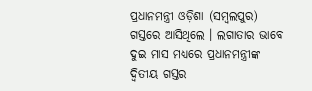ପ୍ରଧାନମନ୍ତ୍ରୀ ଓଡ଼ିଶା (ସମ୍ବଲପୁର) ଗସ୍ତରେ ଆସିଥିଲେ । ଲଗାତାର ଭାବେ ଦୁଇ ମାସ ମଧ୍ୟରେ ପ୍ରଧାନମନ୍ତ୍ରୀଙ୍କ ଦ୍ବିତୀୟ ଗସ୍ତର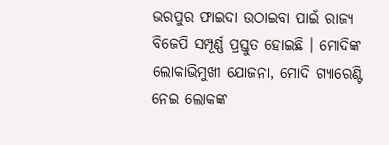ଭରପୁର ଫାଇଦା ଉଠାଇବା ପାଇଁ ରାଜ୍ୟ ବିଜେପି ସମ୍ପୂର୍ଣ୍ଣ ପ୍ରସ୍ତୁତ ହୋଇଛି । ମୋଦିଙ୍କ ଲୋକାଭିମୁଖୀ ଯୋଜନା, ମୋଦି ଗ୍ୟାରେଣ୍ଟି ନେଇ ଲୋକଙ୍କ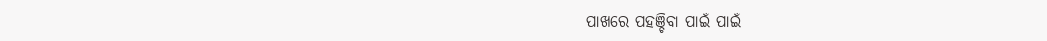ପାଖରେ ପହଞ୍ଚିବା ପାଇଁ ପାଇଁ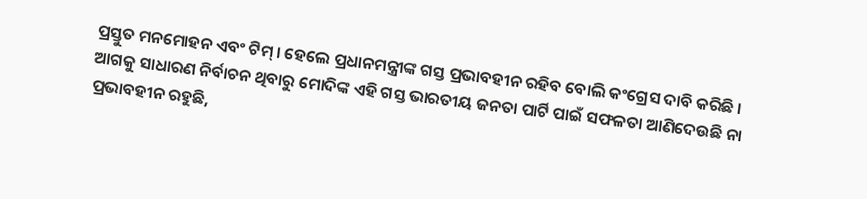ପ୍ରସ୍ତୁତ ମନମୋହନ ଏବଂ ଟିମ୍ । ହେଲେ ପ୍ରଧାନମନ୍ତ୍ରୀଙ୍କ ଗସ୍ତ ପ୍ରଭାବହୀନ ରହିବ ବୋଲି କଂଗ୍ରେସ ଦାବି କରିଛି । ଆଗକୁ ସାଧାରଣ ନିର୍ବାଚନ ଥିବାରୁ ମୋଦିଙ୍କ ଏହି ଗସ୍ତ ଭାରତୀୟ ଜନତା ପାର୍ଟି ପାଇଁ ସଫଳତା ଆଣିଦେଉଛି ନା ପ୍ରଭାବହୀନ ରହୁଛି,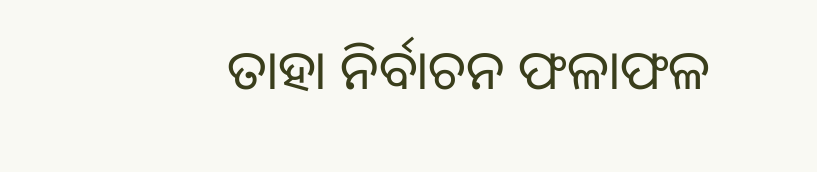ତାହା ନିର୍ବାଚନ ଫଳାଫଳ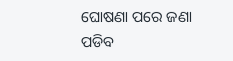ଘୋଷଣା ପରେ ଜଣା ପଡିବ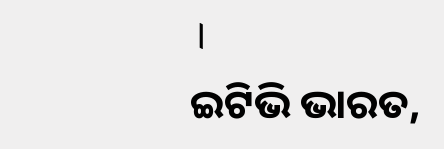।
ଇଟିଭି ଭାରତ,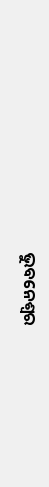ଭୁବନେଶ୍ବର